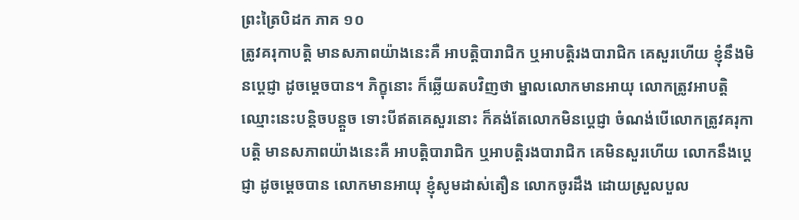ព្រះត្រៃបិដក ភាគ ១០
ត្រូវគរុកាបត្តិ មានសភាពយ៉ាងនេះគឺ អាបត្តិបារាជិក ឬអាបត្តិរងបារាជិក គេសួរហើយ ខ្ញុំនឹងមិនប្តេជ្ញា ដូចម្តេចបាន។ ភិក្ខុនោះ ក៏ឆ្លើយតបវិញថា ម្នាលលោកមានអាយុ លោកត្រូវអាបត្តិ ឈ្មោះនេះបន្តិចបន្តួច ទោះបីឥតគេសួរនោះ ក៏គង់តែលោកមិនប្តេជ្ញា ចំណង់បើលោកត្រូវគរុកាបត្តិ មានសភាពយ៉ាងនេះគឺ អាបត្តិបារាជិក ឬអាបត្តិរងបារាជិក គេមិនសួរហើយ លោកនឹងប្តេជ្ញា ដូចម្តេចបាន លោកមានអាយុ ខ្ញុំសូមដាស់តឿន លោកចូរដឹង ដោយស្រួលបួល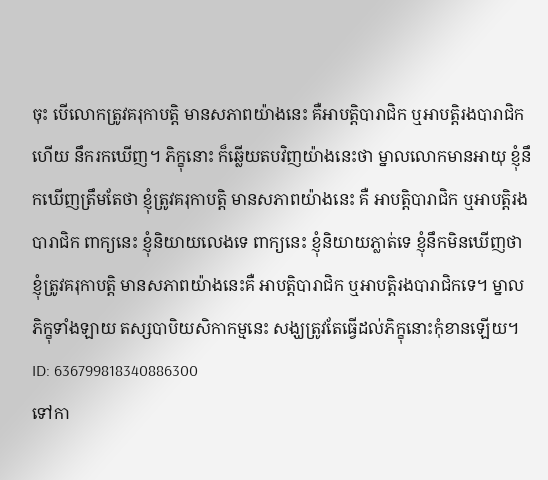ចុះ បើលោកត្រូវគរុកាបត្តិ មានសភាពយ៉ាងនេះ គឺអាបត្តិបារាជិក ឬអាបត្តិរងបារាជិកហើយ នឹករកឃើញ។ ភិក្ខុនោះ ក៏ឆ្លើយតបវិញយ៉ាងនេះថា ម្នាលលោកមានអាយុ ខ្ញុំនឹកឃើញត្រឹមតែថា ខ្ញុំត្រូវគរុកាបត្តិ មានសភាពយ៉ាងនេះ គឺ អាបត្តិបារាជិក ឬអាបត្តិរងបារាជិក ពាក្យនេះ ខ្ញុំនិយាយលេងទេ ពាក្យនេះ ខ្ញុំនិយាយភ្លាត់ទេ ខ្ញុំនឹកមិនឃើញថា ខ្ញុំត្រូវគរុកាបត្តិ មានសភាពយ៉ាងនេះគឺ អាបត្តិបារាជិក ឬអាបត្តិរងបារាជិកទេ។ ម្នាលភិក្ខុទាំងឡាយ តស្សបាបិយសិកាកម្មនេះ សង្ឃត្រូវតែធ្វើដល់ភិក្ខុនោះកុំខានឡើយ។
ID: 636799818340886300
ទៅកា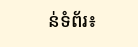ន់ទំព័រ៖